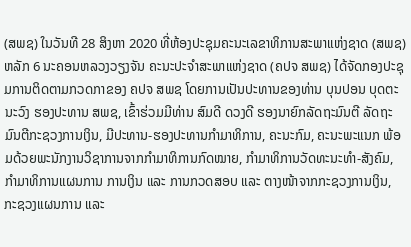(ສພຊ) ໃນວັນທີ 28 ສິງຫາ 2020 ທີ່ຫ້ອງປະຊຸມຄະນະເລຂາທິການສະພາແຫ່ງຊາດ (ສພຊ) ຫລັກ 6 ນະຄອນຫລວງວຽງຈັນ ຄະນະປະຈໍາສະພາແຫ່ງຊາດ (ຄປຈ ສພຊ) ໄດ້ຈັດກອງປະຊຸມການຕິດຕາມກວດກາຂອງ ຄປຈ ສພຊ ໂດຍການເປັນປະທານຂອງທ່ານ ບຸນປອນ ບຸດຕະນະວົງ ຮອງປະທານ ສພຊ, ເຂົ້າຮ່ວມມີທ່ານ ສົມດີ ດວງດີ ຮອງນາຍົກລັດຖະມົນຕີ ລັດຖະມົນຕີກະຊວງການເງິນ, ມີປະທານ-ຮອງປະທານກໍາມາທິການ, ຄະນະກົມ, ຄະນະພະແນກ ພ້ອມດ້ວຍພະນັກງານວິຊາການຈາກກໍາມາທິການກົດໝາຍ, ກໍາມາທິການວັດທະນະທໍາ-ສັງຄົມ, ກໍາມາທິການແຜນການ ການເງິນ ແລະ ການກວດສອບ ແລະ ຕາງໜ້າຈາກກະຊວງການເງິນ, ກະຊວງແຜນການ ແລະ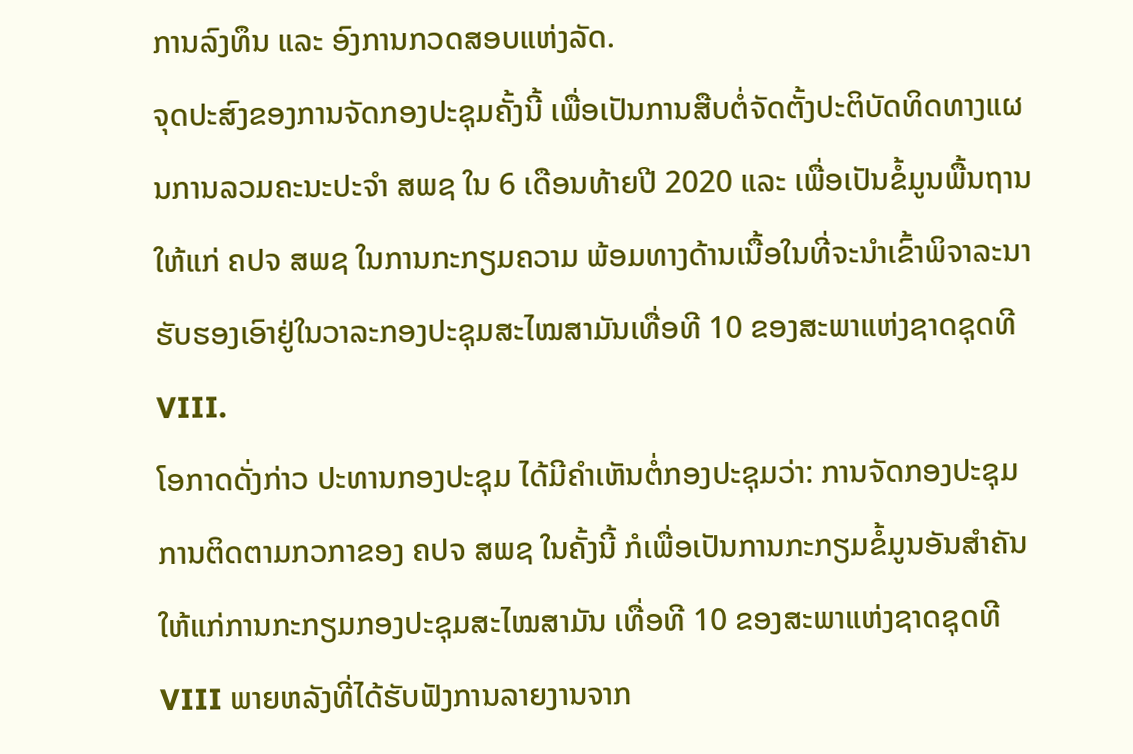ການລົງທຶນ ແລະ ອົງການກວດສອບແຫ່ງລັດ.
ຈຸດປະສົງຂອງການຈັດກອງປະຊຸມຄັ້ງນີ້ ເພື່ອເປັນການສືບຕໍ່ຈັດຕັ້ງປະຕິບັດທິດທາງແຜນການລວມຄະນະປະຈໍາ ສພຊ ໃນ 6 ເດືອນທ້າຍປີ 2020 ແລະ ເພື່ອເປັນຂໍ້ມູນພື້ນຖານໃຫ້ແກ່ ຄປຈ ສພຊ ໃນການກະກຽມຄວາມ ພ້ອມທາງດ້ານເນື້ອໃນທີ່ຈະນໍາເຂົ້າພິຈາລະນາຮັບຮອງເອົາຢູ່ໃນວາລະກອງປະຊຸມສະໄໝສາມັນເທື່ອທີ 10 ຂອງສະພາແຫ່ງຊາດຊຸດທີ VIII.
ໂອກາດດັ່ງກ່າວ ປະທານກອງປະຊຸມ ໄດ້ມີຄໍາເຫັນຕໍ່ກອງປະຊຸມວ່າ: ການຈັດກອງປະຊຸມການຕິດຕາມກວກາຂອງ ຄປຈ ສພຊ ໃນຄັ້ງນີ້ ກໍເພື່ອເປັນການກະກຽມຂໍ້ມູນອັນສໍາຄັນໃຫ້ແກ່ການກະກຽມກອງປະຊຸມສະໄໝສາມັນ ເທື່ອທີ 10 ຂອງສະພາແຫ່ງຊາດຊຸດທີ VIII ພາຍຫລັງທີ່ໄດ້ຮັບຟັງການລາຍງານຈາກ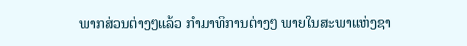ພາກສ່ວນຕ່າງໆແລ້ວ ກໍາມາທິການຕ່າງໆ ພາຍໃນສະພາແຫ່ງຊາ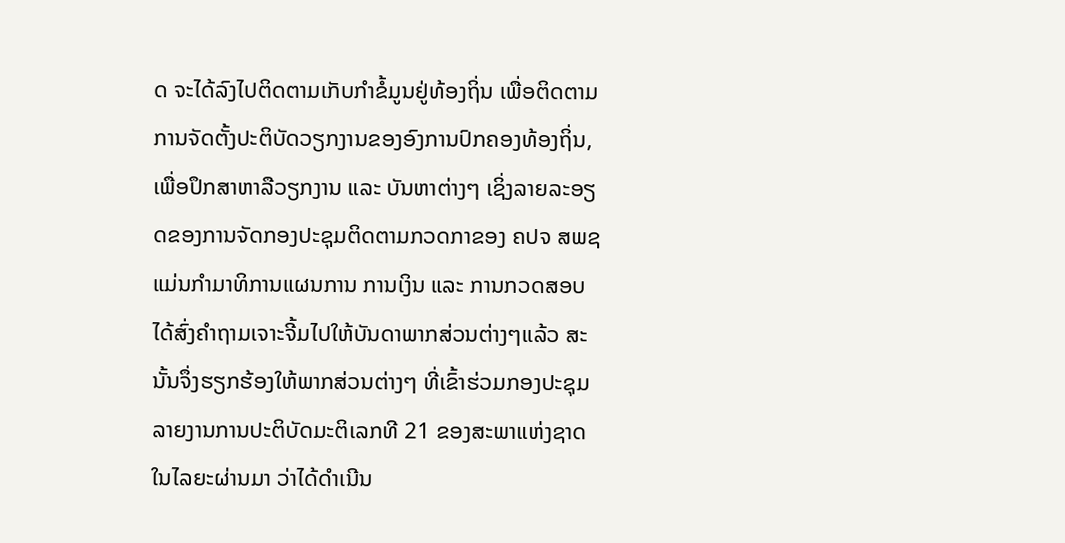ດ ຈະໄດ້ລົງໄປຕິດຕາມເກັບກໍາຂໍ້ມູນຢູ່ທ້ອງຖິ່ນ ເພື່ອຕິດຕາມການຈັດຕັ້ງປະຕິບັດວຽກງານຂອງອົງການປົກຄອງທ້ອງຖິ່ນ, ເພື່ອປຶກສາຫາລືວຽກງານ ແລະ ບັນຫາຕ່າງໆ ເຊິ່ງລາຍລະອຽດຂອງການຈັດກອງປະຊຸມຕິດຕາມກວດກາຂອງ ຄປຈ ສພຊ ແມ່ນກໍາມາທິການແຜນການ ການເງິນ ແລະ ການກວດສອບ ໄດ້ສົ່ງຄໍາຖາມເຈາະຈີ້ມໄປໃຫ້ບັນດາພາກສ່ວນຕ່າງໆແລ້ວ ສະນັ້ນຈຶ່ງຮຽກຮ້ອງໃຫ້ພາກສ່ວນຕ່າງໆ ທີ່ເຂົ້າຮ່ວມກອງປະຊຸມ ລາຍງານການປະຕິບັດມະຕິເລກທີ 21 ຂອງສະພາແຫ່ງຊາດ ໃນໄລຍະຜ່ານມາ ວ່າໄດ້ດໍາເນີນ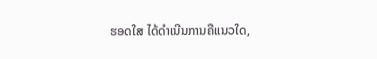ຮອດໃສ ໄດ້ດໍາເນີນການຄືແນວໃດ,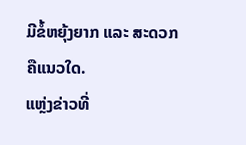ມີຂໍ້ຫຍຸ້ງຍາກ ແລະ ສະດວກຄືແນວໃດ.
ແຫຼ່ງຂ່າວທີ່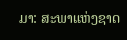ມາ: ສະພາແຫ່ງຊາດ